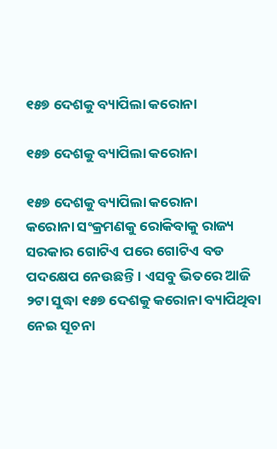୧୫୭ ଦେଶକୁ ବ୍ୟାପିଲା କରୋନା

୧୫୭ ଦେଶକୁ ବ୍ୟାପିଲା କରୋନା

୧୫୭ ଦେଶକୁ ବ୍ୟାପିଲା କରୋନା
କରୋନା ସଂକ୍ରମଣକୁ ରୋକିବାକୁ ରାଜ୍ୟ ସରକାର ଗୋଟିଏ ପରେ ଗୋଟିଏ ବଡ ପଦକ୍ଷେପ ନେଉଛନ୍ତି । ଏସବୁ ଭିତରେ ଆଜି ୨ଟା ସୁଦ୍ଧା ୧୫୭ ଦେଶକୁ କରୋନା ବ୍ୟାପିଥିବା ନେଇ ସୂଚନା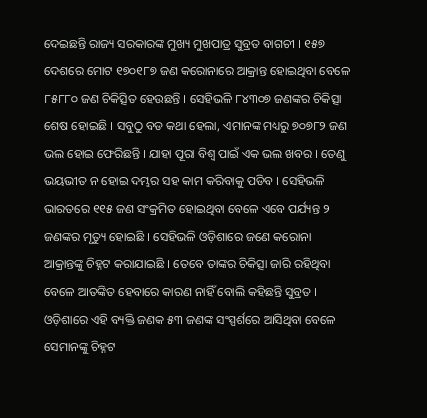ଦେଇଛନ୍ତି ରାଜ୍ୟ ସରକାରଙ୍କ ମୁଖ୍ୟ ମୁଖପାତ୍ର ସୁବ୍ରତ ବାଗଚୀ । ୧୫୭ ଦେଶରେ ମୋଟ ୧୭୦୧୮୭ ଜଣ କରୋନାରେ ଆକ୍ରାନ୍ତ ହୋଇଥିବା ବେଳେ ୮୫୮୮୦ ଜଣ ଚିକିତ୍ସିତ ହେଉଛନ୍ତି । ସେହିଭଳି ୮୪୩୦୭ ଜଣଙ୍କର ଚିକିତ୍ସା ଶେଷ ହୋଇଛି । ସବୁଠୁ ବଡ କଥା ହେଲା, ଏମାନଙ୍କ ମଧ୍ୟରୁ ୭୦୭୮୨ ଜଣ ଭଲ ହୋଇ ଫେରିଛନ୍ତି । ଯାହା ପୂରା ବିଶ୍ୱ ପାଇଁ ଏକ ଭଲ ଖବର । ତେଣୁ ଭୟଭୀତ ନ ହୋଇ ଦମ୍ଭର ସହ କାମ କରିବାକୁ ପଡିବ । ସେହିଭଳି ଭାରତରେ ୧୧୫ ଜଣ ସଂକ୍ରମିତ ହୋଇଥିବା ବେଳେ ଏବେ ପର୍ଯ୍ୟନ୍ତ ୨ ଜଣଙ୍କର ମୃତ୍ୟୁ ହୋଇଛି । ସେହିଭଳି ଓଡ଼ିଶାରେ ଜଣେ କରୋନା ଆକ୍ରାନ୍ତଙ୍କୁ ଚିହ୍ନଟ କରାଯାଇଛି । ତେବେ ତାଙ୍କର ଚିକିତ୍ସା ଜାରି ରହିଥିବା ବେଳେ ଆତଙ୍କିତ ହେବାରେ କାରଣ ନାହିଁ ବୋଲି କହିଛନ୍ତି ସୁବ୍ରତ । ଓଡ଼ିଶାରେ ଏହି ବ୍ୟକ୍ତି ଜଣକ ୫୩ ଜଣଙ୍କ ସଂସ୍ପର୍ଶରେ ଆସିଥିବା ବେଳେ ସେମାନଙ୍କୁ ଚିହ୍ନଟ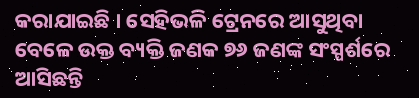କରାଯାଇଛି । ସେହିଭଳି ଟ୍ରେନରେ ଆସୁଥିବା ବେଳେ ଉକ୍ତ ବ୍ୟକ୍ତି ଜଣକ ୭୬ ଜଣଙ୍କ ସଂସ୍ପର୍ଶରେ ଆସିଛନ୍ତି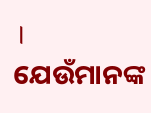। ଯେଉଁମାନଙ୍କ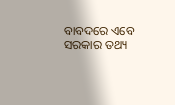ବାବଦରେ ଏବେ ସରକାର ତଥ୍ୟ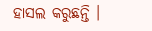ହାସଲ କରୁଛନ୍ତି ।